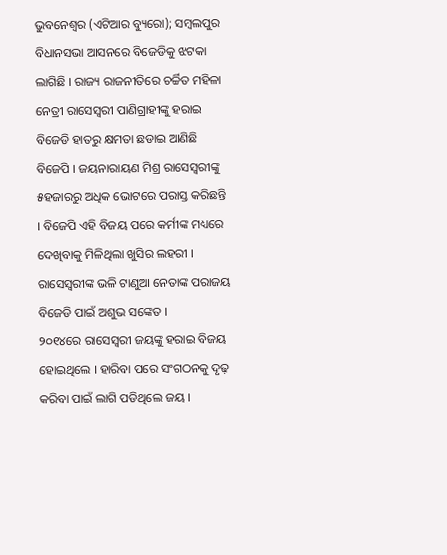ଭୁବନେଶ୍ୱର (ଏଟିଆର ବ୍ୟୁରୋ); ସମ୍ବଲପୁର ବିଧାନସଭା ଆସନରେ ବିଜେଡିକୁ ଝଟକା ଲାଗିଛି । ରାଜ୍ୟ ରାଜନୀତିରେ ଚର୍ଚ୍ଚିତ ମହିଳା ନେତ୍ରୀ ରାସେସ୍ୱରୀ ପାଣିଗ୍ରାହୀଙ୍କୁ ହରାଇ ବିଜେଡି ହାତରୁ କ୍ଷମତା ଛଡାଇ ଆଣିଛି ବିଜେପି । ଜୟନାରାୟଣ ମିଶ୍ର ରାସେସ୍ୱରୀଙ୍କୁ ୫ହଜାରରୁ ଅଧିକ ଭୋଟରେ ପରାସ୍ତ କରିଛନ୍ତି । ବିଜେପି ଏହି ବିଜୟ ପରେ କର୍ମୀଙ୍କ ମଧ୍ୟରେ ଦେଖିବାକୁ ମିଳିଥିଲା ଖୁସିର ଲହରୀ । ରାସେସ୍ୱରୀଙ୍କ ଭଳି ଟାଣୁଆ ନେତାଙ୍କ ପରାଜୟ ବିଜେଡି ପାଇଁ ଅଶୁଭ ସଙ୍କେତ ।
୨୦୧୪ରେ ରାସେସ୍ୱରୀ ଜୟଙ୍କୁ ହରାଇ ବିଜୟ ହୋଇଥିଲେ । ହାରିବା ପରେ ସଂଗଠନକୁ ଦୃଢ଼ କରିବା ପାଇଁ ଲାଗି ପଡିଥିଲେ ଜୟ ।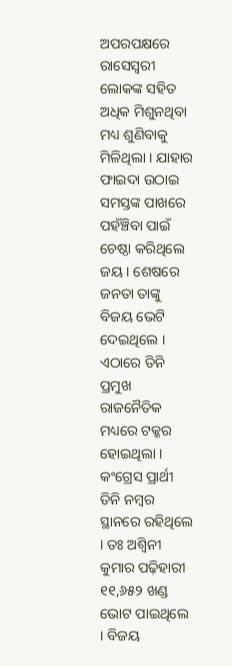ଅପରପକ୍ଷରେ ରାସେସ୍ୱରୀ ଲୋକଙ୍କ ସହିତ ଅଧିକ ମିଶୁନଥିବା ମଧ୍ୟ ଶୁଣିବାକୁ ମିଳିଥିଲା । ଯାହାର ଫାଇଦା ଉଠାଇ ସମସ୍ତଙ୍କ ପାଖରେ ପହଁଞ୍ଚିବା ପାଇଁ ଚେଷ୍ଠା କରିଥିଲେ ଜୟ । ଶେଷରେ ଜନତା ତାଙ୍କୁ ବିଜୟ ଭେଟି ଦେଇଥିଲେ । ଏଠାରେ ତିନି ପ୍ରମୁଖ ରାଜନୈତିକ ମଧ୍ୟରେ ଟକ୍କର ହୋଇଥିଲା ।
କଂଗ୍ରେସ ପ୍ରାର୍ଥୀ ତିନି ନମ୍ବର ସ୍ଥାନରେ ରହିଥିଲେ । ଡଃ ଅଶ୍ୱିନୀ କୁମାର ପଢ଼ିହାରୀ ୧୧,୬୫୨ ଖଣ୍ଡ ଭୋଟ ପାଇଥିଲେ । ବିଜୟ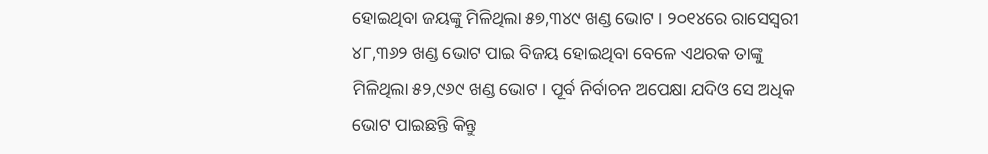ହୋଇଥିବା ଜୟଙ୍କୁ ମିଳିଥିଲା ୫୭,୩୪୯ ଖଣ୍ଡ ଭୋଟ । ୨୦୧୪ରେ ରାସେସ୍ୱରୀ ୪୮,୩୬୨ ଖଣ୍ଡ ଭୋଟ ପାଇ ବିଜୟ ହୋଇଥିବା ବେଳେ ଏଥରକ ତାଙ୍କୁ ମିଳିଥିଲା ୫୨,୯୬୯ ଖଣ୍ଡ ଭୋଟ । ପୂର୍ବ ନିର୍ବାଚନ ଅପେକ୍ଷା ଯଦିଓ ସେ ଅଧିକ ଭୋଟ ପାଇଛନ୍ତି କିନ୍ତୁ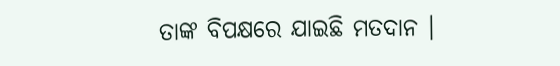ତାଙ୍କ ବିପକ୍ଷରେ ଯାଇଛି ମତଦାନ ।